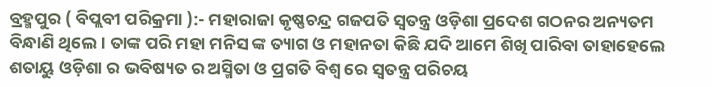ବ୍ରହ୍ମପୁର ( ବିପ୍ଲବୀ ପରିକ୍ରମା ):- ମହାରାଜା କୃଷ୍ଣଚନ୍ଦ୍ର ଗଜପତି ସ୍ଵତନ୍ତ୍ର ଓଡ଼ିଶା ପ୍ରଦେଶ ଗଠନର ଅନ୍ୟତମ ବିନ୍ଧାଣି ଥିଲେ। ତାଙ୍କ ପରି ମହା ମନିସ ଙ୍କ ତ୍ୟାଗ ଓ ମହାନତା କିଛି ଯଦି ଆମେ ଶିଖି ପାରିବା ତାହାହେଲେ ଶତାୟୁ ଓଡ଼ିଶା ର ଭବିଷ୍ୟତ ର ଅସ୍ମିତା ଓ ପ୍ରଗତି ବିଶ୍ବ ରେ ସ୍ଵତନ୍ତ୍ର ପରିଚୟ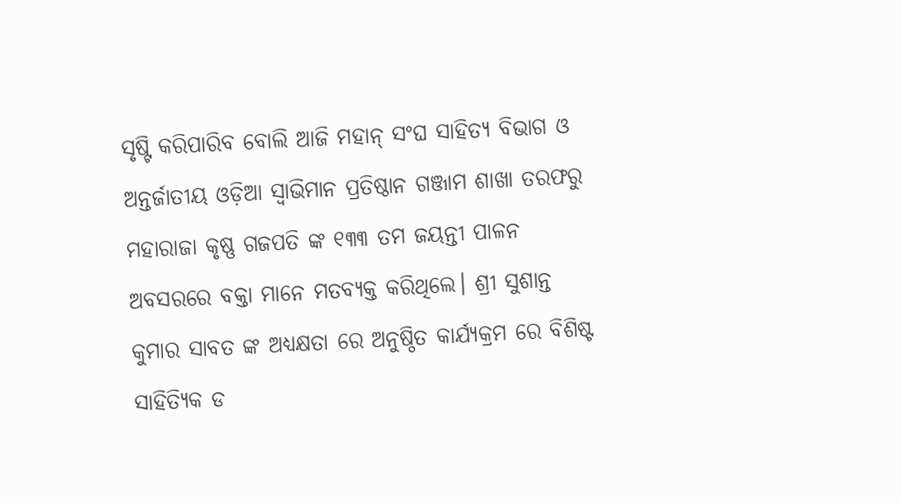ସୃଷ୍ଟି କରିପାରିବ ବୋଲି ଆଜି ମହାନ୍ ସଂଘ ସାହିତ୍ୟ ବିଭାଗ ଓ ଅନ୍ତର୍ଜାତୀୟ ଓଡ଼ିଆ ସ୍ୱାଭିମାନ ପ୍ରତିଷ୍ଠାନ ଗଞ୍ଜାମ ଶାଖା ତରଫରୁ ମହାରାଜା କୃଷ୍ଣ ଗଜପତି ଙ୍କ ୧୩୩ ତମ ଜୟନ୍ତୀ ପାଳନ ଅବସରରେ ବକ୍ତା ମାନେ ମତବ୍ୟକ୍ତ କରିଥିଲେ। ଶ୍ରୀ ସୁଶାନ୍ତ କୁମାର ସାବତ ଙ୍କ ଅଧ୍ୟକ୍ଷତା ରେ ଅନୁଷ୍ଠିତ କାର୍ଯ୍ୟକ୍ରମ ରେ ବିଶିଷ୍ଟ ସାହିତ୍ୟିକ ଡ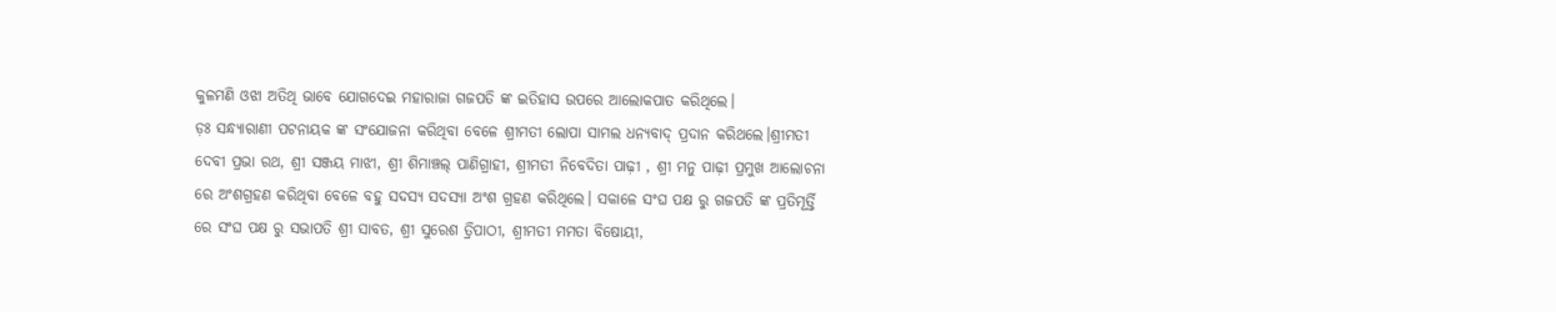କୁଳମଣି ଓଝା ଅତିଥି ଭାବେ ଯୋଗଦେଇ ମହାରାଜା ଗଜପତି ଙ୍କ ଇତିହାସ ଉପରେ ଆଲୋକପାତ କରିଥିଲେ।
ଡ଼ଃ ସନ୍ଧ୍ୟାରାଣୀ ପଟନାୟକ ଙ୍କ ସଂଯୋଜନା କରିଥିବା ବେଳେ ଶ୍ରୀମତୀ ଲୋପା ସାମଲ ଧନ୍ୟବାଦ୍ ପ୍ରଦାନ କରିଥଲେ।ଶ୍ରୀମତୀ ଦେବୀ ପ୍ରଭା ରଥ, ଶ୍ରୀ ସଞ୍ଜୟ ମାଝୀ, ଶ୍ରୀ ଶିମାଞ୍ଚଲ୍ ପାଣିଗ୍ରାହୀ, ଶ୍ରୀମତୀ ନିବେଦିତା ପାଢ଼ୀ , ଶ୍ରୀ ମନୁ ପାଢ଼ୀ ପ୍ରମୁଖ ଆଲୋଚନା ରେ ଅଂଶଗ୍ରହଣ କରିଥିବା ବେଳେ ବହୁ ସଦସ୍ୟ ସଦସ୍ୟା ଅଂଶ ଗ୍ରହଣ କରିଥିଲେ। ସକାଳେ ସଂଘ ପକ୍ଷ ରୁ ଗଜପତି ଙ୍କ ପ୍ରତିମୂର୍ତ୍ତି ରେ ସଂଘ ପକ୍ଷ ରୁ ସଭାପତି ଶ୍ରୀ ସାବତ, ଶ୍ରୀ ସୁରେଶ ତ୍ରିପାଠୀ, ଶ୍ରୀମତୀ ମମତା ବିଷୋୟୀ,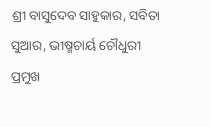ଶ୍ରୀ ବାସୁଦେବ ସାହୁକାର, ସବିତା ସୁଆର, ଭୀଷ୍ମଚାର୍ୟ ଚୌଧୁରୀ ପ୍ରମୁଖ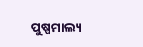ପୁଷ୍ପମାଲ୍ୟ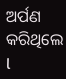ଅର୍ପଣ କରିଥିଲେ l